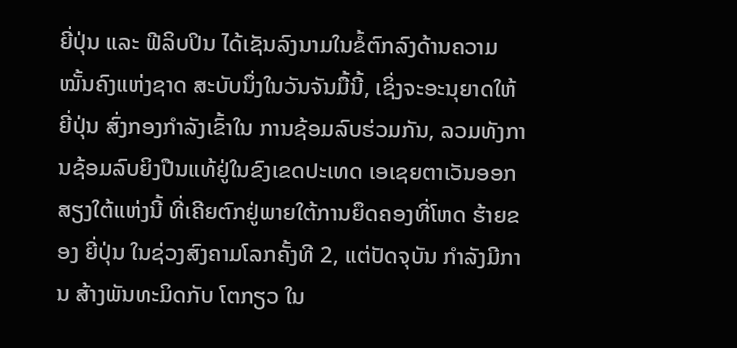ຍີ່ປຸ່ນ ແລະ ຟີລິບປິນ ໄດ້ເຊັນລົງນາມໃນຂໍ້ຕົກລົງດ້ານຄວາມໝັ້ນຄົງແຫ່ງຊາດ ສະບັບນຶ່ງໃນວັນຈັນມື້ນີ້, ເຊິ່ງຈະອະນຸຍາດໃຫ້ ຍີ່ປຸ່ນ ສົ່ງກອງກໍາລັງເຂົ້າໃນ ການຊ້ອມລົບຮ່ວມກັນ, ລວມທັງການຊ້ອມລົບຍິງປືນແທ້ຢູ່ໃນຂົງເຂດປະເທດ ເອເຊຍຕາເວັນອອກສຽງໃຕ້ແຫ່ງນີ້ ທີ່ເຄີຍຕົກຢູ່ພາຍໃຕ້ການຍຶດຄອງທີ່ໂຫດ ຮ້າຍຂອງ ຍີ່ປຸ່ນ ໃນຊ່ວງສົງຄາມໂລກຄັ້ງທີ 2, ແຕ່ປັດຈຸບັນ ກຳລັງມີການ ສ້າງພັນທະມິດກັບ ໂຕກຽວ ໃນ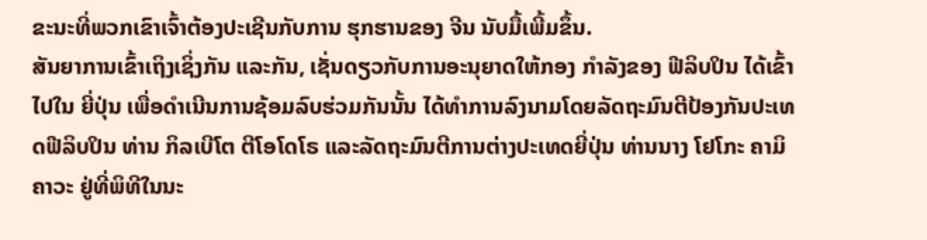ຂະນະທີ່ພວກເຂົາເຈົ້າຕ້ອງປະເຊີນກັບການ ຮຸກຮານຂອງ ຈີນ ນັບມື້ເພີ້ມຂຶ້ນ.
ສັນຍາການເຂົ້າເຖິງເຊິ່ງກັນ ແລະກັນ, ເຊັ່ນດຽວກັບການອະນຸຍາດໃຫ້ກອງ ກຳລັງຂອງ ຟີລິບປິນ ໄດ້ເຂົ້າໄປໃນ ຍີ່ປຸ່ນ ເພື່ອດໍາເນີນການຊ້ອມລົບຮ່ວມກັນນັ້ນ ໄດ້ທໍາການລົງນາມໂດຍລັດຖະມົນຕີປ້ອງກັນປະເທດຟີລິບປິນ ທ່ານ ກິລເບີໂຕ ຕີໂອໂດໂຣ ແລະລັດຖະມົນຕີການຕ່າງປະເທດຍີ່ປຸ່ນ ທ່ານນາງ ໂຢໂກະ ຄາມິຄາວະ ຢູ່ທີ່ພິທີໃນນະ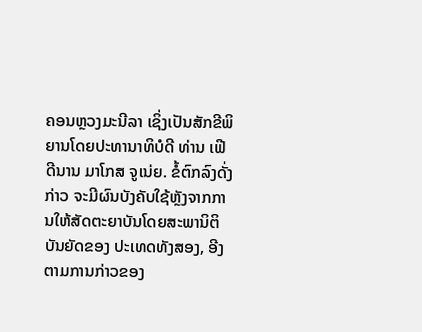ຄອນຫຼວງມະນີລາ ເຊິ່ງເປັນສັກຂີພິຍານໂດຍປະທານາທິບໍດີ ທ່ານ ເຟີດີນານ ມາໂກສ ຈູເນ່ຍ. ຂໍ້ຕົກລົງດັ່ງກ່າວ ຈະມີຜົນບັງຄັບໃຊ້ຫຼັງຈາກການໃຫ້ສັດຕະຍາບັນໂດຍສະພານິຕິບັນຍັດຂອງ ປະເທດທັງສອງ, ອີງຕາມການກ່າວຂອງ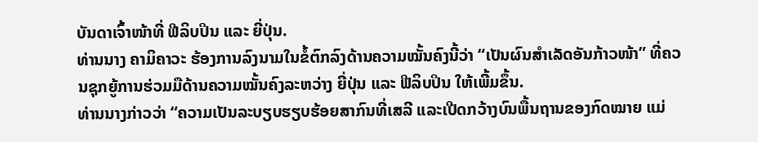ບັນດາເຈົ້າໜ້າທີ່ ຟີລິບປິນ ແລະ ຍີ່ປຸ່ນ.
ທ່ານນາງ ຄາມິຄາວະ ຮ້ອງການລົງນາມໃນຂໍ້ຕົກລົງດ້ານຄວາມໝັ້ນຄົງນີ້ວ່າ “ເປັນຜົນສຳເລັດອັນກ້າວໜ້າ” ທີ່ຄວນຊຸກຍູ້ການຮ່ວມມືດ້ານຄວາມໝັ້ນຄົງລະຫວ່າງ ຍີ່ປຸ່ນ ແລະ ຟີລິບປິນ ໃຫ້ເພີ້ມຂຶ້ນ.
ທ່ານນາງກ່າວວ່າ “ຄວາມເປັນລະບຽບຮຽບຮ້ອຍສາກົນທີ່ເສລີ ແລະເປີດກວ້າງບົນພື້ນຖານຂອງກົດໝາຍ ແມ່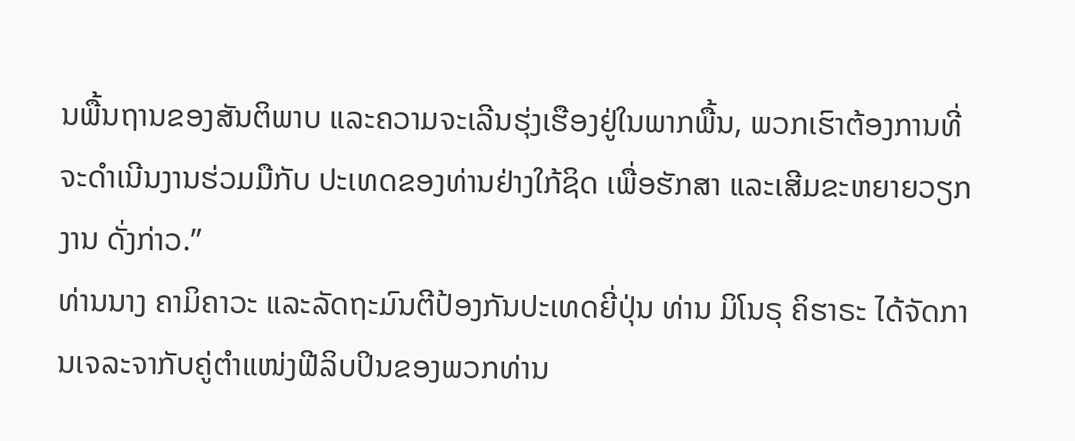ນພື້ນຖານຂອງສັນຕິພາບ ແລະຄວາມຈະເລີນຮຸ່ງເຮືອງຢູ່ໃນພາກພື້ນ, ພວກເຮົາຕ້ອງການທີ່ຈະດໍາເນີນງານຮ່ວມມືກັບ ປະເທດຂອງທ່ານຢ່າງໃກ້ຊິດ ເພື່ອຮັກສາ ແລະເສີມຂະຫຍາຍວຽກງານ ດັ່ງກ່າວ.”
ທ່ານນາງ ຄາມິຄາວະ ແລະລັດຖະມົນຕີປ້ອງກັນປະເທດຍີ່ປຸ່ນ ທ່ານ ມິໂນຣຸ ຄິຮາຣະ ໄດ້ຈັດການເຈລະຈາກັບຄູ່ຕຳແໜ່ງຟີລິບປິນຂອງພວກທ່ານ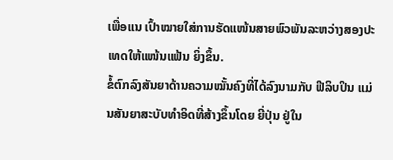ເພື່ອແນ ເປົ້າໝາຍໃສ່ການຮັດແໜ້ນສາຍພົວພັນລະຫວ່າງສອງປະເທດໃຫ້ແໜ້ນແຟ້ນ ຍິ່ງຂຶ້ນ.
ຂໍ້ຕົກລົງສັນຍາດ້ານຄວາມໝັ້ນຄົງທີ່ໄດ້ລົງນາມກັບ ຟີລິບປິນ ແມ່ນສັນຍາສະບັບທຳອິດທີ່ສ້າງຂຶ້ນໂດຍ ຍີ່ປຸ່ນ ຢູ່ໃນ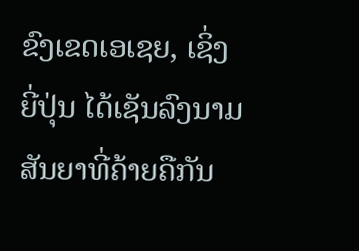ຂົງເຂດເອເຊຍ, ເຊິ່ງ ຍີ່ປຸ່ນ ໄດ້ເຊັນລົງນາມສັນຍາທີ່ຄ້າຍຄືກັນ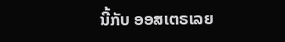ນີ້ກັບ ອອສເຕຣເລຍ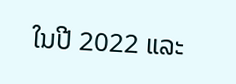ໃນປີ 2022 ແລະ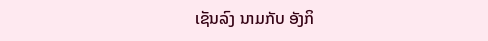ເຊັນລົງ ນາມກັບ ອັງກິ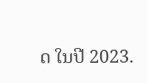ດ ໃນປີ 2023.